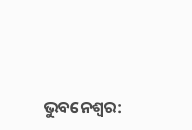ଭୁବନେଶ୍ବର: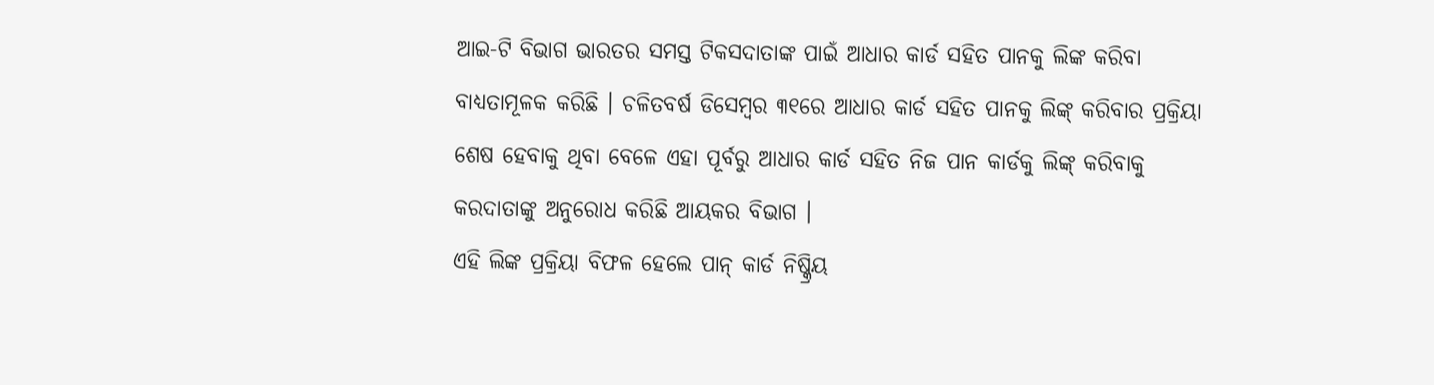ଆଇ-ଟି ବିଭାଗ ଭାରତର ସମସ୍ତ ଟିକସଦାତାଙ୍କ ପାଇଁ ଆଧାର କାର୍ଡ ସହିତ ପାନକୁ ଲିଙ୍କ କରିବା ବାଧ୍ୟତାମୂଳକ କରିଛି । ଚଳିତବର୍ଷ ଡିସେମ୍ବର ୩୧ରେ ଆଧାର କାର୍ଡ ସହିତ ପାନକୁ ଲିଙ୍କ୍ କରିବାର ପ୍ରକ୍ରିୟା ଶେଷ ହେବାକୁ ଥିବା ବେଳେ ଏହା ପୂର୍ବରୁ ଆଧାର କାର୍ଡ ସହିତ ନିଜ ପାନ କାର୍ଡକୁ ଲିଙ୍କ୍ କରିବାକୁ କରଦାତାଙ୍କୁ ଅନୁରୋଧ କରିଛି ଆୟକର ବିଭାଗ ।
ଏହି ଲିଙ୍କ ପ୍ରକ୍ରିୟା ବିଫଳ ହେଲେ ପାନ୍ କାର୍ଡ ନିଷ୍କ୍ରିୟ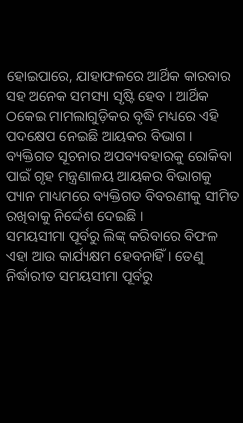ହୋଇପାରେ, ଯାହାଫଳରେ ଆର୍ଥିକ କାରବାର ସହ ଅନେକ ସମସ୍ୟା ସୃଷ୍ଟି ହେବ । ଆର୍ଥିକ ଠକେଇ ମାମଲାଗୁଡ଼ିକର ବୃଦ୍ଧି ମଧ୍ୟରେ ଏହି ପଦକ୍ଷେପ ନେଇଛି ଆୟକର ବିଭାଗ । ବ୍ୟକ୍ତିଗତ ସୂଚନାର ଅପବ୍ୟବହାରକୁ ରୋକିବା ପାଇଁ ଗୃହ ମନ୍ତ୍ରଣାଳୟ ଆୟକର ବିଭାଗକୁ ପ୍ୟାନ ମାଧ୍ୟମରେ ବ୍ୟକ୍ତିଗତ ବିବରଣୀକୁ ସୀମିତ ରଖିବାକୁ ନିର୍ଦ୍ଦେଶ ଦେଇଛି ।
ସମୟସୀମା ପୂର୍ବରୁ ଲିଙ୍କ୍ କରିବାରେ ବିଫଳ ଏହା ଆଉ କାର୍ଯ୍ୟକ୍ଷମ ହେବନାହିଁ । ତେଣୁ ନିର୍ଦ୍ଧାରୀତ ସମୟସୀମା ପୂର୍ବରୁ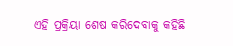ଏହି ପ୍ରକ୍ରିୟା ଶେଷ କରିଦେବାକୁ କହିଛି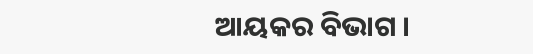ଆୟକର ବିଭାଗ ।